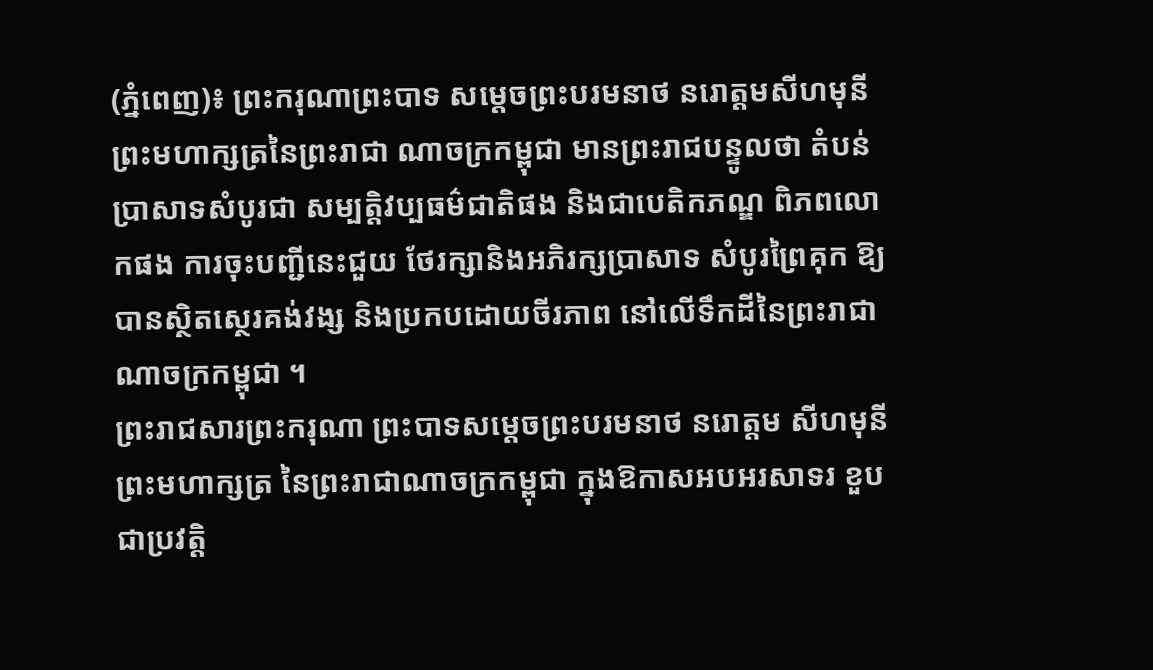(ភ្នំពេញ)៖ ព្រះករុណាព្រះបាទ សម្តេចព្រះបរមនាថ នរោត្តមសីហមុនី ព្រះមហាក្សត្រនៃព្រះរាជា ណាចក្រកម្ពុជា មានព្រះរាជបន្ទូលថា តំបន់ប្រាសាទសំបូរជា សម្បត្តិវប្បធម៌ជាតិផង និងជាបេតិកភណ្ឌ ពិភពលោកផង ការចុះបញ្ជីនេះជួយ ថែរក្សានិងអភិរក្សប្រាសាទ សំបូរព្រៃគុក ឱ្យបានស្ថិតស្ថេរគង់វង្ស និងប្រកបដោយចីរភាព នៅលើទឹកដីនៃព្រះរាជា ណាចក្រកម្ពុជា ។
ព្រះរាជសារព្រះករុណា ព្រះបាទសម្ដេចព្រះបរមនាថ នរោត្តម សីហមុនី ព្រះមហាក្សត្រ នៃព្រះរាជាណាចក្រកម្ពុជា ក្នុងឱកាសអបអរសាទរ ខួបជាប្រវត្តិ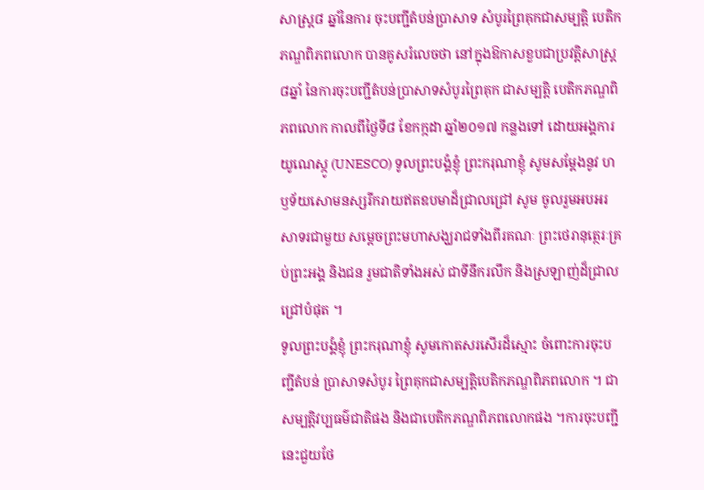សាស្ត្រ៨ ឆ្នាំនៃការ ចុះបញ្ជីតំបន់ប្រាសាទ សំបូរព្រៃគុកជាសម្បត្តិ បេតិកភណ្ឌពិភពលោក បានគូសរំលេចថា នៅក្នុងឱកាសខួបជាប្រវត្តិសាស្ត្រ ៨ឆ្នាំ នៃការចុះបញ្ជីតំបន់ប្រាសាទសំបូរព្រៃគុក ជាសម្បត្តិ បេតិកភណ្ឌពិភពលោក កាលពីថ្ងៃទី៨ ខែកក្កដា ឆ្នាំ២០១៧ កន្លងទៅ ដោយអង្គការយូណេស្កូ (UNESCO) ទូលព្រះបង្គំខ្ញុំ ព្រះករុណាខ្ញុំ សូមសម្ដែងនូវ ហឫទ័យសោមនស្សរីករាយឥតឧបមាដ៏ជ្រាលជ្រៅ សូម ចូលរួមអបអរសាទរជាមួយ សម្តេចព្រះមហាសង្ឃរាជទាំងពីរគណៈ ព្រះថេរានុត្ថេរៈគ្រប់ព្រះអង្គ និងជន រួមជាតិទាំងអស់ ជាទីនឹករលឹក និងស្រឡាញ់ដ៏ជ្រាលជ្រៅបំផុត ។
ទូលព្រះបង្គំខ្ញុំ ព្រះករុណាខ្ញុំ សូមកោតសរសើរដ៏ស្មោះ ចំពោះការចុះបញ្ជីតំបន់ ប្រាសាទសំបូរ ព្រៃគុកជាសម្បត្តិបេតិកភណ្ឌពិភពលោក ។ ជាសម្បត្តិវប្បធម៌ជាតិផង និងជាបេតិកភណ្ឌពិភពលោកផង ។ការចុះបញ្ជីនេះជួយថែ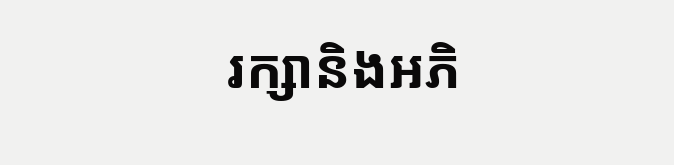រក្សានិងអភិ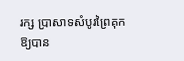រក្ស ប្រាសាទសំបូរព្រៃគុក ឱ្យបាន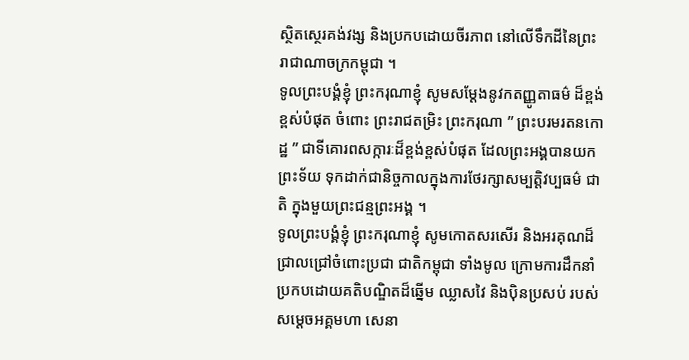ស្ថិតស្ថេរគង់វង្ស និងប្រកបដោយចីរភាព នៅលើទឹកដីនៃព្រះរាជាណាចក្រកម្ពុជា ។
ទូលព្រះបង្គំខ្ញុំ ព្រះករុណាខ្ញុំ សូមសម្តែងនូវកតញ្ញូតាធម៌ ដ៏ខ្ពង់ខ្ពស់បំផុត ចំពោះ ព្រះរាជតម្រិះ ព្រះករុណា ” ព្រះបរមរតនកោដ្ឋ ” ជាទីគោរពសក្ការៈដ៏ខ្ពង់ខ្ពស់បំផុត ដែលព្រះអង្គបានយកព្រះទ័យ ទុកដាក់ជានិច្ចកាលក្នុងការថែរក្សាសម្បត្តិវប្បធម៌ ជាតិ ក្នុងមួយព្រះជន្មព្រះអង្គ ។
ទូលព្រះបង្គំខ្ញុំ ព្រះករុណាខ្ញុំ សូមកោតសរសើរ និងអរគុណដ៏ជ្រាលជ្រៅចំពោះប្រជា ជាតិកម្ពុជា ទាំងមូល ក្រោមការដឹកនាំប្រកបដោយគតិបណ្ឌិតដ៏ឆ្នើម ឈ្លាសវៃ និងប៉ិនប្រសប់ របស់ សម្តេចអគ្គមហា សេនា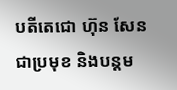បតីតេជោ ហ៊ុន សែន ជាប្រមុខ និងបន្តម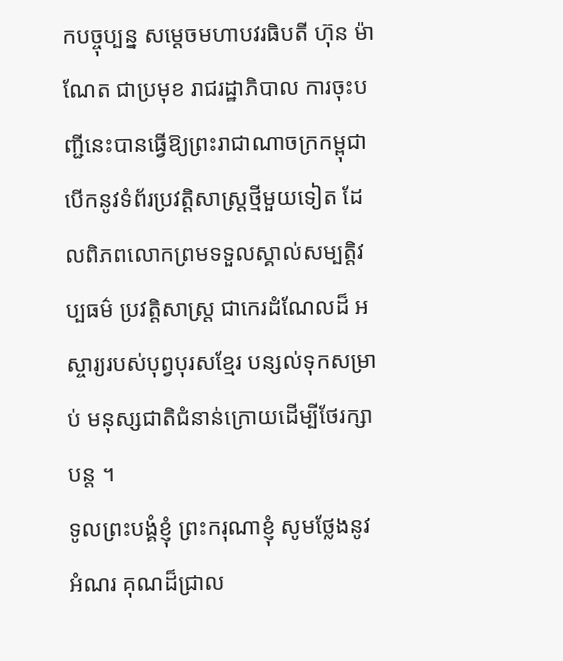កបច្ចុប្បន្ន សម្ដេចមហាបវរធិបតី ហ៊ុន ម៉ាណែត ជាប្រមុខ រាជរដ្ឋាភិបាល ការចុះបញ្ជីនេះបានធ្វើឱ្យព្រះរាជាណាចក្រកម្ពុជា បើកនូវទំព័រប្រវត្តិសាស្ត្រថ្មីមួយទៀត ដែលពិភពលោកព្រមទទួលស្គាល់សម្បត្តិវប្បធម៌ ប្រវត្តិសាស្ត្រ ជាកេរដំណែលដ៏ អស្ចារ្យរបស់បុព្វបុរសខ្មែរ បន្សល់ទុកសម្រាប់ មនុស្សជាតិជំនាន់ក្រោយដើម្បីថែរក្សាបន្ត ។
ទូលព្រះបង្គំខ្ញុំ ព្រះករុណាខ្ញុំ សូមថ្លែងនូវអំណរ គុណដ៏ជ្រាល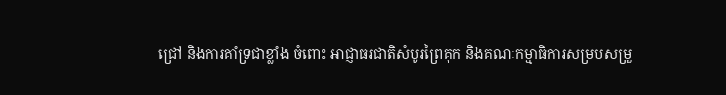ជ្រៅ និងការគាំទ្រជាខ្លាំង ចំពោះ អាជ្ញាធរជាតិសំបូរព្រៃគុក និងគណៈកម្មាធិការសម្របសម្រួ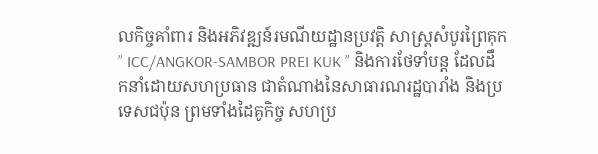លកិច្ចគាំពារ និងអភិវឌ្ឍន៍រមណីយដ្ឋានប្រវត្តិ សាស្ត្រសំបូរព្រៃគុក ” ICC/ANGKOR-SAMBOR PREI KUK ” និងការថែទាំបន្ត ដែលដឹកនាំដោយសហប្រធាន ជាតំណាងនៃសាធារណរដ្ឋបារាំង និងប្រទេសជប៉ុន ព្រមទាំងដៃគូកិច្ច សហប្រ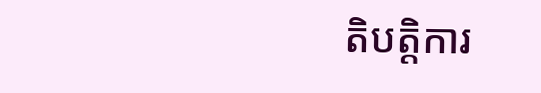តិបត្តិការ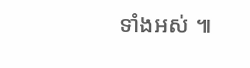ទាំងអស់ ៕